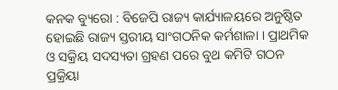କନକ ବ୍ୟୁରୋ : ବିଜେପି ରାଜ୍ୟ କାର୍ଯ୍ୟାଳୟରେ ଅନୁଷ୍ଠିତ ହୋଇଛି ରାଜ୍ୟ ସ୍ତରୀୟ ସାଂଗଠନିକ କର୍ମଶାଳା । ପ୍ରାଥମିକ ଓ ସକ୍ରିୟ ସଦସ୍ୟତା ଗ୍ରହଣ ପରେ ବୁଥ କମିଟି ଗଠନ ପ୍ରକ୍ରିୟା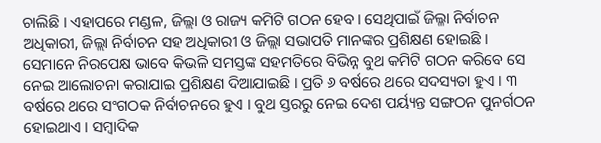ଚାଲିଛି । ଏହାପରେ ମଣ୍ଡଳ, ଜିଲ୍ଲା ଓ ରାଜ୍ୟ କମିଟି ଗଠନ ହେବ। ସେଥିପାଇଁ ଜିଲ୍ଳା ନିର୍ବାଚନ ଅଧିକାରୀ, ଜିଲ୍ଲା ନିର୍ବାଚନ ସହ ଅଧିକାରୀ ଓ ଜିଲ୍ଲା ସଭାପତି ମାନଙ୍କର ପ୍ରଶିକ୍ଷଣ ହୋଇଛି ।
ସେମାନେ ନିରପେକ୍ଷ ଭାବେ କିଭଳି ସମସ୍ତଙ୍କ ସହମତିରେ ବିଭିନ୍ନ ବୁଥ କମିଟି ଗଠନ କରିବେ ସେ ନେଇ ଆଲୋଚନା କରାଯାଇ ପ୍ରଶିକ୍ଷଣ ଦିଆଯାଇଛି । ପ୍ରତି ୬ ବର୍ଷରେ ଥରେ ସଦସ୍ୟତା ହୁଏ । ୩ ବର୍ଷରେ ଥରେ ସଂଗଠକ ନିର୍ବାଚନରେ ହୁଏ । ବୁଥ ସ୍ତରରୁ ନେଇ ଦେଶ ପର୍ୟ୍ୟନ୍ତ ସଙ୍ଗଠନ ପୁନର୍ଗଠନ ହୋଇଥାଏ । ସମ୍ବାଦିକ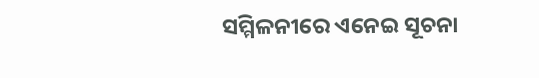ସମ୍ମିଳନୀରେ ଏନେଇ ସୂଚନା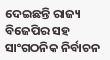ଦେଇଛନ୍ତି ରାଜ୍ୟ ବିଜେପିର ସହ ସାଂଗଠନିକ ନିର୍ବାଚନ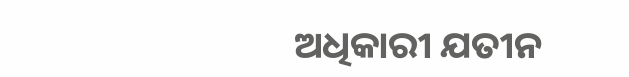ଅଧିକାରୀ ଯତୀନ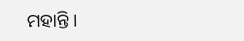ମହାନ୍ତି ।